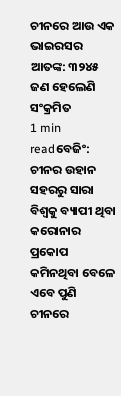ଚୀନରେ ଆଉ ଏକ ଭାଇରସର ଆତଙ୍କ: ୩୨୪୫ ଜଣ ହେଲେଣି ସଂକ୍ରମିତ
1 min readବେଜିଂ: ଚୀନର ଉହାନ ସହରରୁ ସାରା ବିଶ୍ୱକୁ ବ୍ୟାପୀ ଥିବା କରୋନାର ପ୍ରକୋପ କମିନଥିବା ବେଳେ ଏବେ ପୁଣି ଚୀନରେ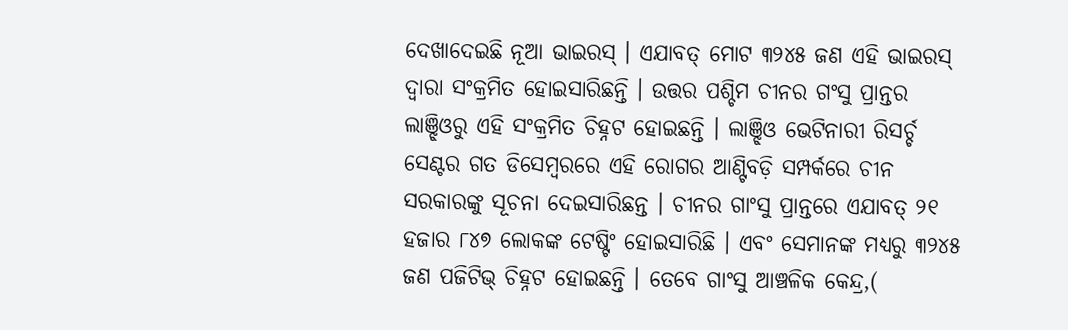ଦେଖାଦେଇଛି ନୂଆ ଭାଇରସ୍ । ଏଯାବତ୍ ମୋଟ ୩୨୪୫ ଜଣ ଏହି ଭାଇରସ୍ ଦ୍ୱାରା ସଂକ୍ରମିତ ହୋଇସାରିଛନ୍ତି । ଉତ୍ତର ପଶ୍ଚିମ ଚୀନର ଗଂସୁ ପ୍ରାନ୍ତର ଲାଞ୍ଝିଓରୁ ଏହି ସଂକ୍ରମିତ ଚିହ୍ନଟ ହୋଇଛନ୍ତି । ଲାଞ୍ଝିଓ ଭେଟିନାରୀ ରିସର୍ଚ୍ଚ ସେଣ୍ଟର ଗତ ଡିସେମ୍ୱରରେ ଏହି ରୋଗର ଆଣ୍ଟିବଡ଼ି ସମ୍ପର୍କରେ ଚୀନ ସରକାରଙ୍କୁ ସୂଚନା ଦେଇସାରିଛନ୍ତ । ଚୀନର ଗାଂସୁ ପ୍ରାନ୍ତରେ ଏଯାବତ୍ ୨୧ ହଜାର ୮୪୭ ଲୋକଙ୍କ ଟେଷ୍ଟିଂ ହୋଇସାରିଛି । ଏବଂ ସେମାନଙ୍କ ମଧ୍ୟରୁ ୩୨୪୫ ଜଣ ପଜିଟିଭ୍ ଚିହ୍ନଟ ହୋଇଛନ୍ତି । ତେବେ ଗାଂସୁ ଆଞ୍ଚଳିକ କେନ୍ଦ୍ର,(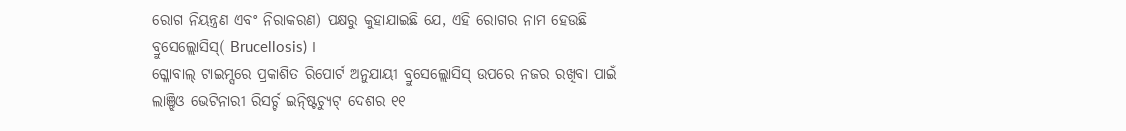ରୋଗ ନିୟନ୍ତ୍ରଣ ଏବଂ ନିରାକରଣ) ପକ୍ଷରୁ କୁହାଯାଇଛି ଯେ, ଏହି ରୋଗର ନାମ ହେଉଛି ବ୍ରୁସେଲ୍ଲୋସିସ୍( Brucellosis) ।
ଗ୍ଳୋବାଲ୍ ଟାଇମ୍ସରେ ପ୍ରକାଶିତ ରିପୋର୍ଟ ଅନୁଯାୟୀ ବ୍ରୁସେଲ୍ଲୋସିସ୍ ଉପରେ ନଜର ରଖିବା ପାଇଁ ଲାଞ୍ଝିଓ ଭେଟିନାରୀ ରିସର୍ଚ୍ଚ ଇନ୍ଷ୍ଟିଚ୍ୟୁଟ୍ ଦେଶର ୧୧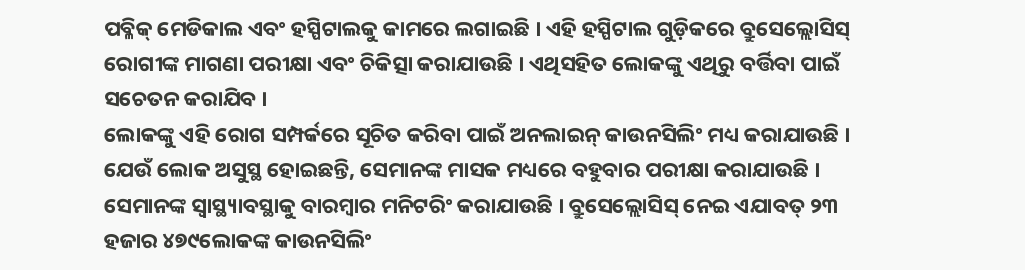ପବ୍ଳିକ୍ ମେଡିକାଲ ଏବଂ ହସ୍ପିଟାଲକୁ କାମରେ ଲଗାଇଛି । ଏହି ହସ୍ପିଟାଲ ଗୁଡ଼ିକରେ ବ୍ରୁସେଲ୍ଲୋସିସ୍ ରୋଗୀଙ୍କ ମାଗଣା ପରୀକ୍ଷା ଏବଂ ଚିକିତ୍ସା କରାଯାଉଛି । ଏଥିସହିତ ଲୋକଙ୍କୁ ଏଥିରୁ ବର୍ତ୍ତିବା ପାଇଁ ସଚେତନ କରାଯିବ ।
ଲୋକଙ୍କୁ ଏହି ରୋଗ ସମ୍ପର୍କରେ ସୂଚିତ କରିବା ପାଇଁ ଅନଲାଇନ୍ କାଉନସିଲିଂ ମଧ୍ୟ କରାଯାଉଛି । ଯେଉଁ ଲୋକ ଅସୁସ୍ଥ ହୋଇଛନ୍ତି, ସେମାନଙ୍କ ମାସକ ମଧ୍ୟରେ ବହୁବାର ପରୀକ୍ଷା କରାଯାଉଛି । ସେମାନଙ୍କ ସ୍ୱାସ୍ଥ୍ୟାବସ୍ଥାକୁ ବାରମ୍ୱାର ମନିଟରିଂ କରାଯାଉଛି । ବ୍ରୁସେଲ୍ଲୋସିସ୍ ନେଇ ଏଯାବତ୍ ୨୩ ହଜାର ୪୭୯ଲୋକଙ୍କ କାଉନସିଲିଂ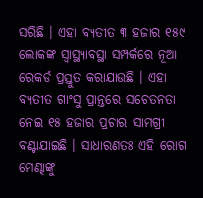ସରିଛି । ଏହା ବ୍ୟତୀତ ୩ ହଜାର ୧୫୯ ଲୋକଙ୍କ ସ୍ୱାସ୍ଥ୍ୟାବସ୍ଥା ସମ୍ପର୍କରେ ନୂଆ ରେକର୍ଡ ପ୍ରସ୍ତୁତ କରାଯାଉଛି । ଏହା ବ୍ୟତୀତ ଗାଂସୁ ପ୍ରାନ୍ତରେ ସଚେତନତା ନେଇ ୧୫ ହଜାର ପ୍ରଚାର ସାମଗ୍ରୀ ବଣ୍ଟାଯାଇଛି । ସାଧାରଣତଃ ଏହି ରୋଗ ମେଣ୍ଢାଙ୍କୁ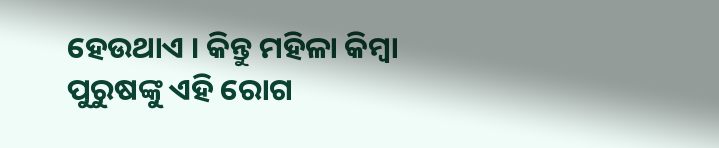ହେଉଥାଏ । କିନ୍ତୁ ମହିଳା କିମ୍ୱା ପୁରୁଷଙ୍କୁ ଏହି ରୋଗ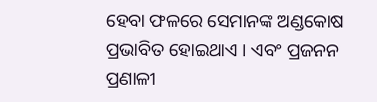ହେବା ଫଳରେ ସେମାନଙ୍କ ଅଣ୍ଡକୋଷ ପ୍ରଭାବିତ ହୋଇଥାଏ । ଏବଂ ପ୍ରଜନନ ପ୍ରଣାଳୀ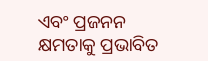ଏବଂ ପ୍ରଜନନ କ୍ଷମତାକୁ ପ୍ରଭାବିତ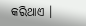କରିଥାଏ ।